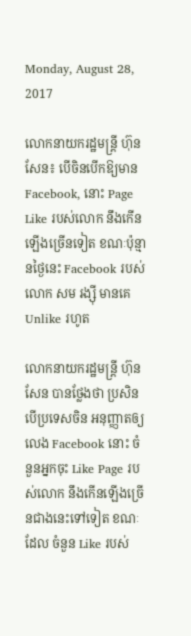Monday, August 28, 2017

លោកនាយករដ្ឋមន្រ្តី ហ៊ុន សែន៖ បើចិនបើកឱ្យមាន Facebook, នោះ Page Like របស់លោក នឹងកើនឡើងច្រើនទៀត ខណៈប៉ុន្មានថ្ងៃនេះ Facebook របស់លោក សម រង្ស៊ី មានគេ Unlike រហូត

លោកនាយករដ្ឋមន្ដ្រី ហ៊ុន សែន បានថ្លែងថា ប្រសិនបើប្រទេសចិន អនុញ្ញាតឲ្យលេង Facebook នោះ ចំនួនអ្នកចុះ Like Page របស់លោក នឹងកើនឡើងច្រើនជាងនេះទៅទៀត ខណៈដែល ចំនួន Like របស់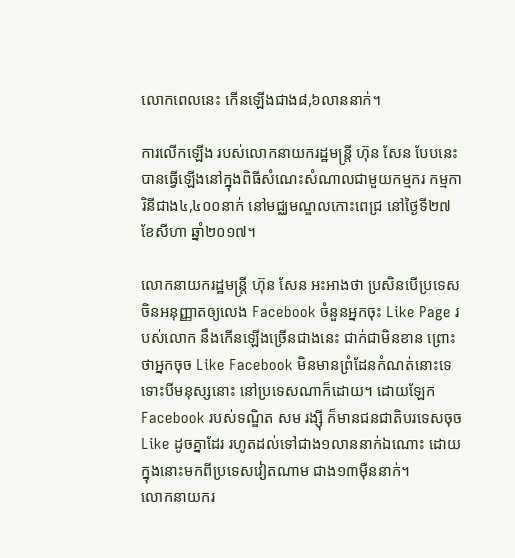លោកពេលនេះ កើនឡើងជាង៨,៦លាននាក់។

ការលើកឡើង របស់លោកនាយករដ្ឋមន្រ្តី ហ៊ុន សែន បែបនេះ បានធ្វើឡើងនៅក្នុងពិធីសំណេះសំណាលជាមួយកម្មករ កម្មការិនីជាង៤,៤០០នាក់ នៅមជ្ឈមណ្ឌលកោះពេជ្រ នៅថ្ងៃទី២៧ ខែសីហា ឆ្នាំ២០១៧។

លោកនាយករដ្ឋមន្រ្តី ហ៊ុន សែន អះអាងថា ប្រសិនបើប្រទេសចិនអនុញ្ញាតឲ្យលេង Facebook ចំនួនអ្នកចុះ Like Page របស់លោក នឹងកើនឡើងច្រើនជាងនេះ ជាក់ជាមិនខាន ព្រោះថាអ្នកចុច Like Facebook មិនមានព្រំដែនកំណត់នោះទេ ទោះបីមនុស្សនោះ នៅប្រទេសណាក៏ដោយ។ ដោយឡែក Facebook របស់ទណ្ឌិត សម រង្ស៊ី ក៏មានជនជាតិបរទេសចុច Like ដូចគ្នាដែរ រហូតដល់ទៅជាង១លាននាក់ឯណោះ ដោយក្នុងនោះមកពីប្រទេសវៀតណាម ជាង១៣ម៉ឺននាក់។
លោកនាយករ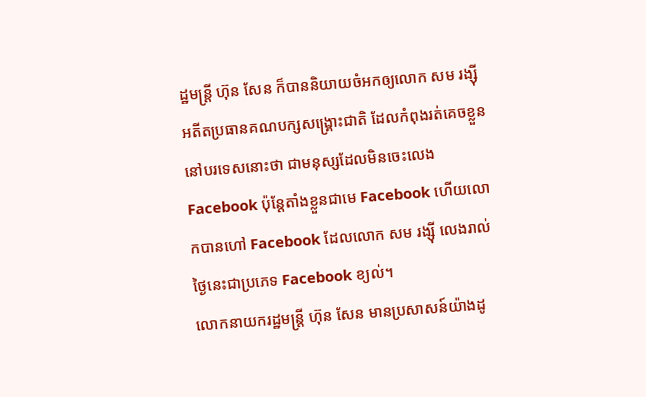ដ្ឋមន្រ្តី ហ៊ុន សែន ក៏បាននិយាយចំអកឲ្យលោក សម រង្ស៊ី អតីតប្រធានគណបក្សសង្រ្គោះជាតិ ដែលកំពុងរត់គេចខ្លួននៅបរទេសនោះថា ជាមនុស្សដែលមិនចេះលេង Facebook ប៉ុន្ដែតាំងខ្លួនជាមេ Facebook ហើយលោកបានហៅ Facebook ដែលលោក សម រង្ស៊ី លេងរាល់ថ្ងៃនេះជាប្រភេទ Facebook ខ្យល់។
លោកនាយករដ្ឋមន្រ្តី ហ៊ុន សែន មានប្រសាសន៍យ៉ាងដូ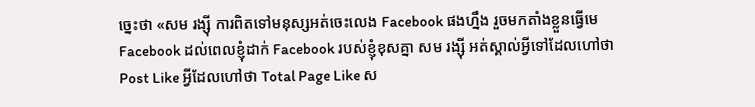ច្នេះថា «សម រង្ស៊ី ការពិតទៅមនុស្សអត់ចេះលេង Facebook ផងហ្នឹង រួចមកតាំងខ្លួនធ្វើមេ Facebook ដល់ពេលខ្ញុំដាក់ Facebook របស់ខ្ញុំខុសគ្នា សម រង្ស៊ី អត់ស្គាល់អ្វីទៅដែលហៅថា Post Like អ្វីដែលហៅថា Total Page Like ស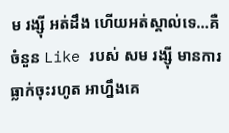ម រង្ស៊ី អត់ដឹង ហើយអត់ស្គាល់ទេ…គឺចំនួន Like របស់ សម រង្ស៊ី មានការធ្លាក់ចុះរហូត អាហ្នឹងគេ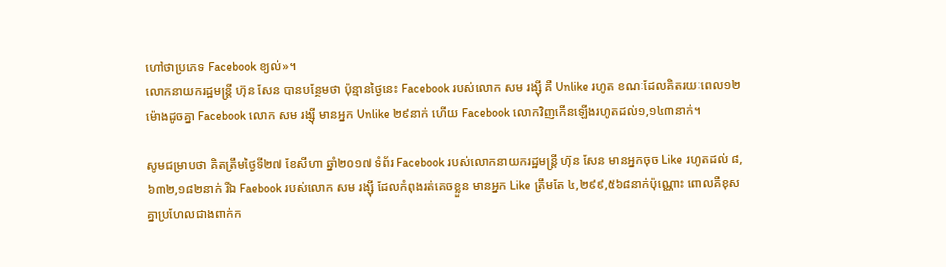ហៅថាប្រភេទ Facebook ខ្យល់»។
លោកនាយករដ្ឋមន្រ្តី ហ៊ុន សែន បានបន្ថែមថា ប៉ុន្មានថ្ងៃនេះ Facebook របស់លោក សម រង្ស៊ី គឺ Unlike រហូត ខណៈដែលគិតរយៈពេល១២ម៉ោងដូចគ្នា Facebook លោក សម រង្ស៊ី មានអ្នក Unlike ២៩នាក់ ហើយ Facebook លោកវិញកើនឡើងរហូតដល់១,១៤៣នាក់។

សូមជម្រាបថា គិតត្រឹមថ្ងៃទី២៧ ខែសីហា ឆ្នាំ២០១៧ ទំព័រ Facebook របស់លោកនាយករដ្ឋមន្រ្តី ហ៊ុន សែន មានអ្នកចុច Like រហូតដល់ ៨,៦៣២,១៨២នាក់ រីឯ Faebook របស់លោក សម រង្ស៊ី ដែលកំពុងរត់គេចខ្លួន មានអ្នក Like ត្រឹមតែ ៤,២៩៩,៥៦៨នាក់ប៉ុណ្ណោះ ពោលគឺខុសគ្នាប្រហែលជាងពាក់ក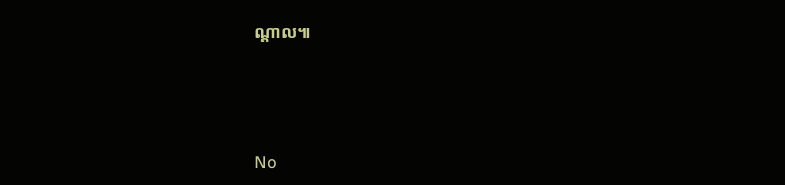ណ្ដាល៕






No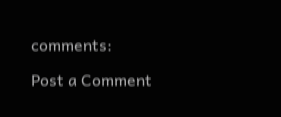comments:

Post a Comment